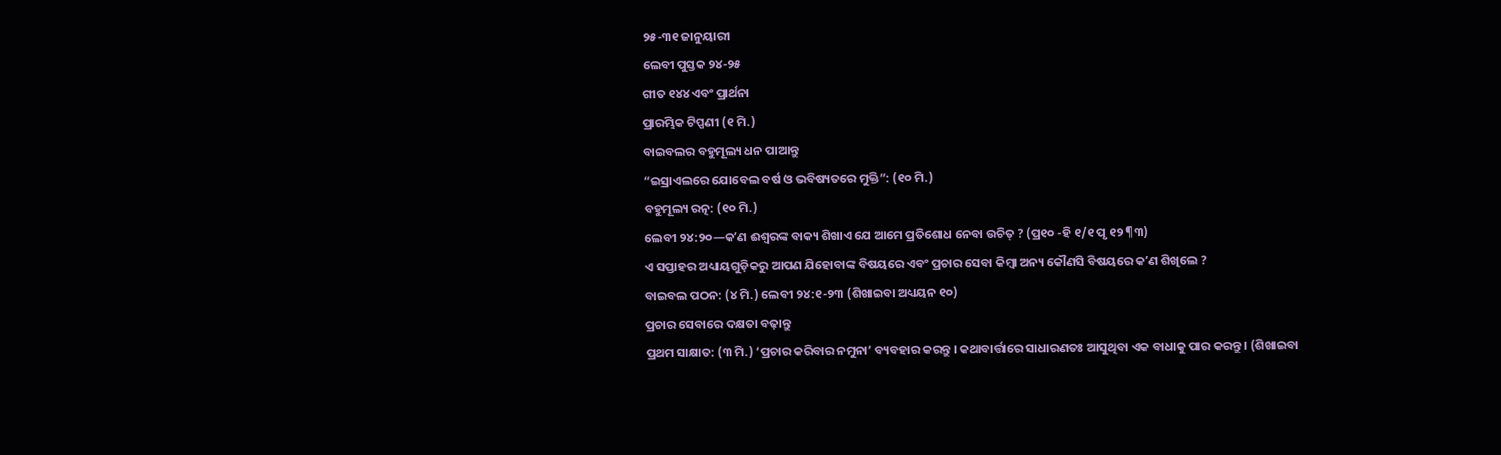୨୫-୩୧ ଜାନୁୟାରୀ
ଲେବୀ ପୁସ୍ତକ ୨୪-୨୫
ଗୀତ ୧୪୪ ଏବଂ ପ୍ରାର୍ଥନା
ପ୍ରାରମ୍ଭିକ ଟିପ୍ପଣୀ (୧ ମି.)
ବାଇବଲର ବହୁମୂଲ୍ୟ ଧନ ପାଆନ୍ତୁ
“ଇସ୍ରାଏଲରେ ଯୋବେଲ ବର୍ଷ ଓ ଭବିଷ୍ୟତରେ ମୁକ୍ତି”: (୧୦ ମି.)
ବହୁମୂଲ୍ୟ ରତ୍ନ: (୧୦ ମି.)
ଲେବୀ ୨୪:୨୦—କʼଣ ଈଶ୍ୱରଙ୍କ ବାକ୍ୟ ଶିଖାଏ ଯେ ଆମେ ପ୍ରତିଶୋଧ ନେବା ଉଚିତ୍ ? (ପ୍ର୧୦ -ହି ୧/୧ ପୃ ୧୨ ¶୩)
ଏ ସପ୍ତାହର ଅଧ୍ୟାୟଗୁଡ଼ିକରୁ ଆପଣ ଯିହୋବାଙ୍କ ବିଷୟରେ ଏବଂ ପ୍ରଚାର ସେବା କିମ୍ବା ଅନ୍ୟ କୌଣସି ବିଷୟରେ କʼଣ ଶିଖିଲେ ?
ବାଇବଲ ପଠନ: (୪ ମି.) ଲେବୀ ୨୪:୧-୨୩ (ଶିଖାଇବା ଅଧ୍ୟୟନ ୧୦)
ପ୍ରଚାର ସେବାରେ ଦକ୍ଷତା ବଢ଼ାନ୍ତୁ
ପ୍ରଥମ ସାକ୍ଷାତ: (୩ ମି.) ‘ପ୍ରଚାର କରିବାର ନମୁନା’ ବ୍ୟବହାର କରନ୍ତୁ । କଥାବାର୍ତ୍ତାରେ ସାଧାରଣତଃ ଆସୁଥିବା ଏକ ବାଧାକୁ ପାର କରନ୍ତୁ । (ଶିଖାଇବା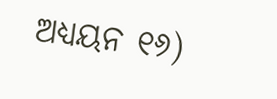ଅଧ୍ୟୟନ ୧୬)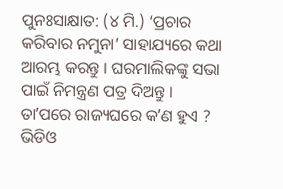ପୁନଃସାକ୍ଷାତ: (୪ ମି.) ‘ପ୍ରଚାର କରିବାର ନମୁନା’ ସାହାଯ୍ୟରେ କଥା ଆରମ୍ଭ କରନ୍ତୁ । ଘରମାଲିକଙ୍କୁ ସଭା ପାଇଁ ନିମନ୍ତ୍ରଣ ପତ୍ର ଦିଅନ୍ତୁ । ତାʼପରେ ରାଜ୍ୟଘରେ କʼଣ ହୁଏ ? ଭିଡିଓ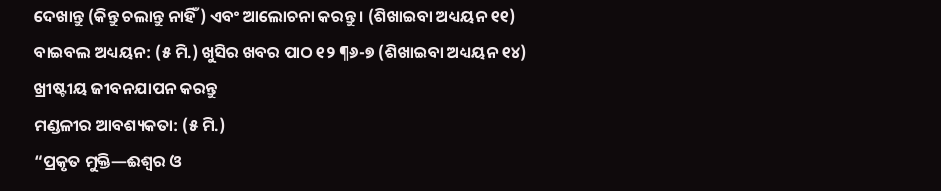ଦେଖାନ୍ତୁ (କିନ୍ତୁ ଚଲାନ୍ତୁ ନାହିଁ) ଏବଂ ଆଲୋଚନା କରନ୍ତୁ । (ଶିଖାଇବା ଅଧ୍ୟୟନ ୧୧)
ବାଇବଲ ଅଧ୍ୟୟନ: (୫ ମି.) ଖୁସିର ଖବର ପାଠ ୧୨ ¶୬-୭ (ଶିଖାଇବା ଅଧ୍ୟୟନ ୧୪)
ଖ୍ରୀଷ୍ଟୀୟ ଜୀବନଯାପନ କରନ୍ତୁ
ମଣ୍ଡଳୀର ଆବଶ୍ୟକତା: (୫ ମି.)
“ପ୍ରକୃତ ମୁକ୍ତି—ଈଶ୍ୱର ଓ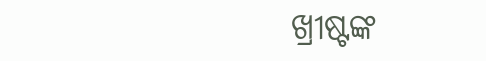ଖ୍ରୀଷ୍ଟଙ୍କ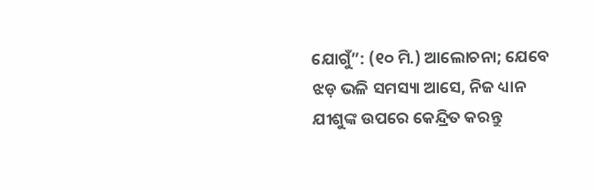ଯୋଗୁଁ”: (୧୦ ମି.) ଆଲୋଚନା; ଯେବେ ଝଡ଼ ଭଳି ସମସ୍ୟା ଆସେ, ନିଜ ଧ୍ୟାନ ଯୀଶୁଙ୍କ ଉପରେ କେନ୍ଦ୍ରିତ କରନ୍ତୁ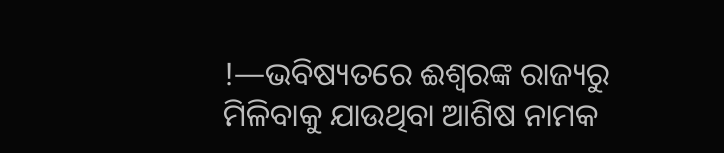!—ଭବିଷ୍ୟତରେ ଈଶ୍ୱରଙ୍କ ରାଜ୍ୟରୁ ମିଳିବାକୁ ଯାଉଥିବା ଆଶିଷ ନାମକ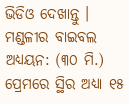ଭିଡିଓ ଦେଖାନ୍ତୁ ।
ମଣ୍ଡଳୀର ବାଇବଲ ଅଧ୍ୟୟନ: (୩୦ ମି.) ପ୍ରେମରେ ସ୍ଥିର ଅଧ୍ୟା ୧୫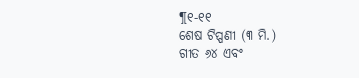¶୧-୧୧
ଶେଷ ଟିପ୍ପଣୀ (୩ ମି.)
ଗୀତ ୬୪ ଏବଂ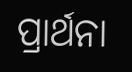ପ୍ରାର୍ଥନା